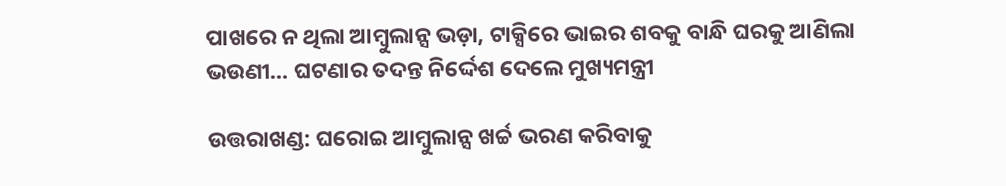ପାଖରେ ନ ଥିଲା ଆମ୍ବୁଲାନ୍ସ ଭଡ଼ା, ଟାକ୍ସିରେ ଭାଇର ଶବକୁ ବାନ୍ଧି ଘରକୁ ଆଣିଲା ଭଉଣୀ… ଘଟଣାର ତଦନ୍ତ ନିର୍ଦ୍ଦେଶ ଦେଲେ ମୁଖ୍ୟମନ୍ତ୍ରୀ

ଉତ୍ତରାଖଣ୍ଡ: ଘରୋଇ ଆମ୍ବୁଲାନ୍ସ ଖର୍ଚ୍ଚ ଭରଣ କରିବାକୁ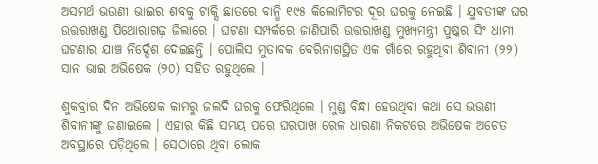ଅସମର୍ଥ ଭଉଣୀ ଭାଇର ଶବକୁ ଟାକ୍ସି ଛାତରେ ବାନ୍ଧି ୧୯୫ କିଲୋମିଟର ଦୂର ଘରକୁ ନେଇଛି । ଯୁବତୀଙ୍କ ଘର ଉତ୍ତରାଖଣ୍ଡ ପିଥୋରାଗଢ଼ ଜିଲାରେ । ଘଟଣା ସମ୍ପର୍କରେ ଜାଣିପାରି ଉତ୍ତରାଖଣ୍ଡ ମୁଖ୍ୟମନ୍ତ୍ରୀ ପୁଷ୍କର ସିଂ ଧାମୀ ଘଟଣାର ଯାଞ୍ଚ ନିର୍ଦ୍ଦେଶ ଦେଇଛନ୍ତି । ପୋଲିସ ମୁତାବକ ବେରିନାଗସ୍ଥିତ ଏକ ଗାଁରେ ରହୁଥିବା ଶିବାନୀ (୨୨) ସାନ ଭାଇ ଅଭିଷେକ (୨୦) ସହିତ ରହୁଥିଲେ ।

ଶୁକବ୍ରାର ଦିନ ଅଭିଷେକ କାମରୁ ଜଲଦି ଘରକୁ ଫେରିଥିଲେ । ମୁଣ୍ଡ ବିନ୍ଧା ହେଉଥିବା କଥା ସେ ଭଉଣୀ ଶିବାନୀଙ୍କୁ ଜଣାଇଲେ । ଏହାର କିଛି ସମୟ ପରେ ଘରପାଖ ରେଳ ଧାରଣା ନିକଟରେ ଅଭିଷେକ ଅଚେତ ଅବସ୍ଥାରେ ପଡ଼ିଥିଲେ । ସେଠାରେ ଥିବା ଲୋକ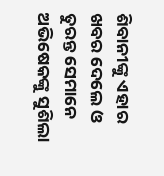ଶିବାନୀଙ୍କୁ ଏହାର ଖବର ଦେଲେ ଓ ତୁରନ୍ତ ସେମାନେ ଅଭିଷେକଙ୍କୁ ସୁଶିଲା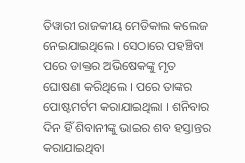ତିୱାରୀ ରାଜକୀୟ ମେଡିକାଲ କଲେଜ ନେଇଯାଇଥିଲେ । ସେଠାରେ ପହଞ୍ଚିବା ପରେ ଡାକ୍ତର ଅଭିଷେକଙ୍କୁ ମୃତ ଘୋଷଣା କରିଥିଲେ । ପରେ ତାଙ୍କର ପୋଷ୍ଟମର୍ଟମ କରାଯାଇଥିଲା । ଶନିବାର ଦିନ ହିଁ ଶିବାନୀଙ୍କୁ ଭାଇର ଶବ ହସ୍ତାନ୍ତର କରାଯାଇଥିବା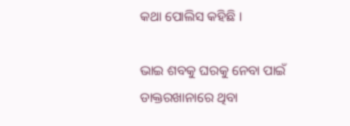କଥା ପୋଲିସ କହିଛି ।

ଭାଇ ଶବକୁ ଘରକୁ ନେବା ପାଇଁ ଡାକ୍ତରଖାନାରେ ଥିବା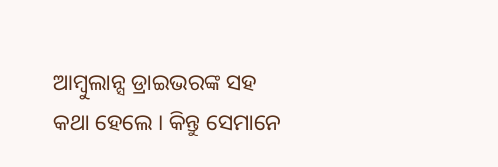ଆମ୍ବୁଲାନ୍ସ ଡ୍ରାଇଭରଙ୍କ ସହ କଥା ହେଲେ । କିନ୍ତୁ ସେମାନେ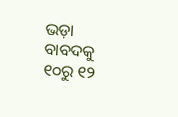ଭଡ଼ା ବାବଦକୁ ୧୦ରୁ ୧୨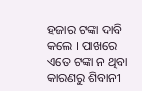ହଜାର ଟଙ୍କା ଦାବି କଲେ । ପାଖରେ ଏତେ ଟଙ୍କା ନ ଥିବା କାରଣରୁ ଶିବାନୀ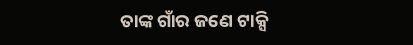ତାଙ୍କ ଗାଁର ଜଣେ ଟାକ୍ସି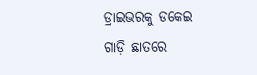ଡ୍ରାଇଭରକୁ ଡକେଇ ଗାଡ଼ି ଛାତରେ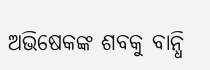ଅଭିଷେକଙ୍କ ଶବକୁ ବାନ୍ଧି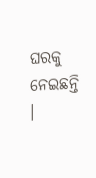ଘରକୁ ନେଇଛନ୍ତି ।